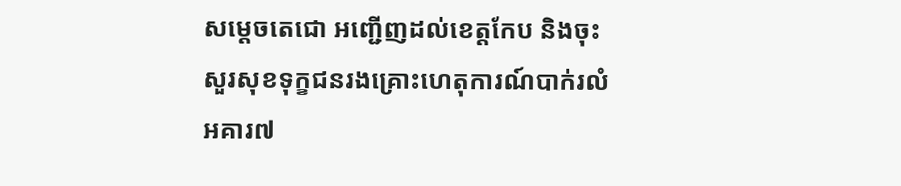សម្តេចតេជោ អញ្ជើញដល់ខេត្តកែប និងចុះសួរសុខទុក្ខជនរងគ្រោះហេតុការណ៍បាក់រលំអគារ៧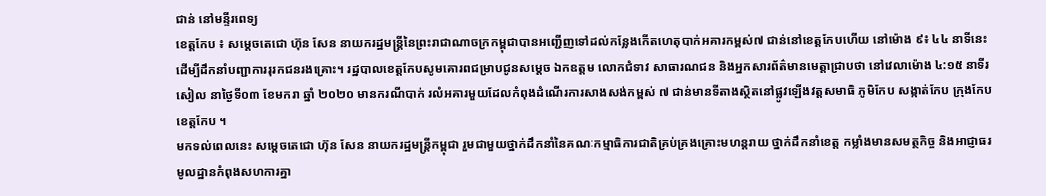ជាន់ នៅមន្ទីរពេទ្យ
ខេត្តកែប ៖ សម្តេចតេជោ ហ៊ុន សែន នាយករដ្ឋមន្រ្តីនៃព្រះរាជាណាចក្រកម្ពុជាបានអញ្ជើញទៅដល់កន្លែងកើតហេតុបាក់អគារកម្ពស់៧ ជាន់នៅខេត្តកែបហើយ នៅម៉ោង ៩៖ ៤៤ នាទីនេះ ដើម្បីដឹកនាំបញ្ជាការរុរកជនរងគ្រោះ។ រដ្ឋបាលខេត្តកែបសូមគោរពជម្រាបជូនសម្តេច ឯកឧត្តម លោកជំទាវ សាធារណជន និងអ្នកសារព័ត៌មានមេត្តាជ្រាបថា នៅវេលាម៉ោង ៤:១៥ នាទីរសៀល នាថ្ងៃទី០៣ ខែមករា ឆ្នាំ ២០២០ មានករណីបាក់ រលំអគារមួយដែលកំពុងដំណើរការសាងសង់កម្ពស់ ៧ ជាន់មានទីតាងស្ថិតនៅផ្លូវឡើងវត្តសមាធិ ភូមិកែប សង្កាត់កែប ក្រុងកែប ខេត្តកែប ។
មកទល់ពេលនេះ សម្តេចតេជោ ហ៊ុន សែន នាយករដ្ឋមន្ត្រីកម្ពុជា រួមជាមួយថ្នាក់ដឹកនាំនៃគណៈកម្មាធិការជាតិគ្រប់គ្រងគ្រោះមហន្តរាយ ថ្នាក់ដឹកនាំខេត្ត កម្លាំងមានសមត្ថកិច្ច និងអាជ្ញាធរមូលដ្ឋានកំពុងសហការគ្នា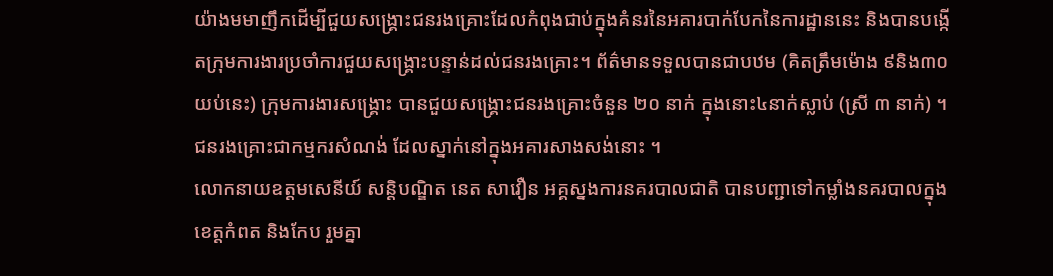យ៉ាងមមាញឹកដើម្បីជួយសង្គ្រោះជនរងគ្រោះដែលកំពុងជាប់ក្នុងគំនរនៃអគារបាក់បែកនៃការដ្ឋាននេះ និងបានបង្កើតក្រុមការងារប្រចាំការជួយសង្គ្រោះបន្ទាន់ដល់ជនរងគ្រោះ។ ព័ត៌មានទទួលបានជាបឋម (គិតត្រឹមម៉ោង ៩និង៣០យប់នេះ) ក្រុមការងារសង្គ្រោះ បានជួយសង្គ្រោះជនរងគ្រោះចំនួន ២០ នាក់ ក្នុងនោះ៤នាក់ស្លាប់ (ស្រី ៣ នាក់) ។ ជនរងគ្រោះជាកម្មករសំណង់ ដែលស្នាក់នៅក្នុងអគារសាងសង់នោះ ។
លោកនាយឧត្តមសេនីយ៍ សន្តិបណ្ឌិត នេត សាវឿន អគ្គស្នងការនគរបាលជាតិ បានបញ្ជាទៅកម្លាំងនគរបាលក្នុងខេត្តកំពត និងកែប រួមគ្នា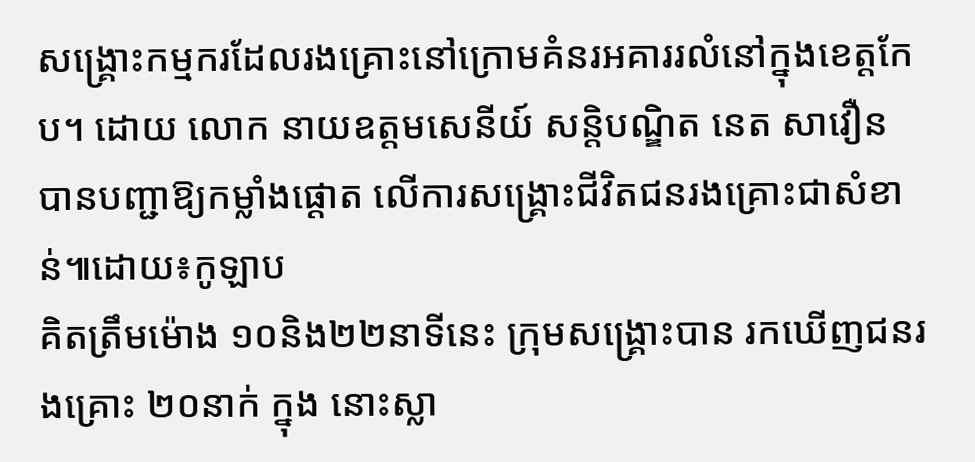សង្គ្រោះកម្មករដែលរងគ្រោះនៅក្រោមគំនរអគាររលំនៅក្នុងខេត្តកែប។ ដោយ លោក នាយឧត្តមសេនីយ៍ សន្តិបណ្ឌិត នេត សាវឿន បានបញ្ជាឱ្យកម្លាំងផ្តោត លើការសង្គ្រោះជីវិតជនរងគ្រោះជាសំខាន់៕ដោយ៖កូឡាប
គិតត្រឹមម៉ោង ១០និង២២នាទីនេះ ក្រុមសង្រ្គោះបាន រកឃើញជនរងគ្រោះ ២០នាក់ ក្នុង នោះស្លា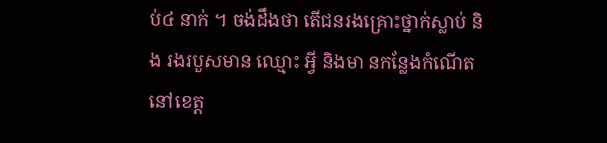ប់៤ នាក់ ។ ចង់ដឹងថា តើជនរងគ្រោះថ្នាក់ស្លាប់ និង រងរបួសមាន ឈ្មោះ អ្វី និងមា នកន្លែងកំណើត នៅខេត្ត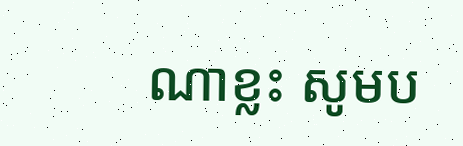ណាខ្លះ សូមប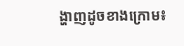ង្ហាញដូចខាងក្រោម៖